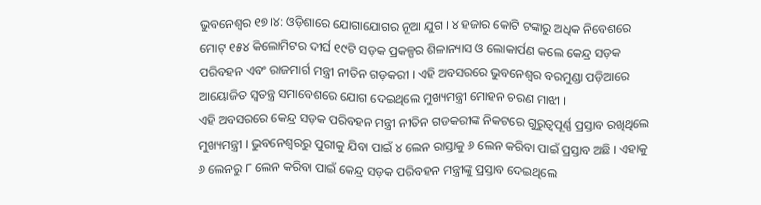ଭୁବନେଶ୍ବର ୧୭।୪: ଓଡ଼ିଶାରେ ଯୋଗାଯୋଗର ନୂଆ ଯୁଗ । ୪ ହଜାର କୋଟି ଟଙ୍କାରୁ ଅଧିକ ନିବେଶରେ ମୋଟ୍ ୧୫୪ କିଲୋମିଟର ଦୀର୍ଘ ୧୯ଟି ସଡ଼କ ପ୍ରକଳ୍ପର ଶିଳାନ୍ୟାସ ଓ ଲୋକାର୍ପଣ କଲେ କେନ୍ଦ୍ର ସଡ଼କ ପରିବହନ ଏବଂ ରାଜମାର୍ଗ ମନ୍ତ୍ରୀ ନୀତିନ ଗଡ଼କରୀ । ଏହି ଅବସରରେ ଭୁବନେଶ୍ବର ବରମୁଣ୍ଡା ପଡ଼ିଆରେ ଆୟୋଜିତ ସ୍ବତନ୍ତ୍ର ସମାବେଶରେ ଯୋଗ ଦେଇଥିଲେ ମୁଖ୍ୟମନ୍ତ୍ରୀ ମୋହନ ଚରଣ ମାଝୀ ।
ଏହି ଅବସରରେ କେନ୍ଦ୍ର ସଡ଼କ ପରିବହନ ମନ୍ତ୍ରୀ ନୀତିନ ଗଡକରୀଙ୍କ ନିକଟରେ ଗୁରୁତ୍ଵପୂର୍ଣ୍ଣ ପ୍ରସ୍ତାବ ରଖିଥିଲେ ମୁଖ୍ୟମନ୍ତ୍ରୀ । ଭୁବନେଶ୍ୱରରୁ ପୁରୀକୁ ଯିବା ପାଇଁ ୪ ଲେନ ରାସ୍ତାକୁ ୬ ଲେନ କରିବା ପାଇଁ ପ୍ରସ୍ତାବ ଅଛି । ଏହାକୁ ୬ ଲେନରୁ ୮ ଲେନ କରିବା ପାଇଁ କେନ୍ଦ୍ର ସଡ଼କ ପରିବହନ ମନ୍ତ୍ରୀଙ୍କୁ ପ୍ରସ୍ତାବ ଦେଇଥିଲେ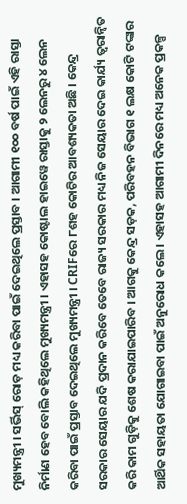ମୁଖ୍ୟମନ୍ତ୍ରୀ । ସର୍ଭିସ୍ ରୋଡ଼ ମଧ୍ୟ କରିବା ପାଇଁ ଦେଇଥିଲେ ପ୍ରସ୍ତାବ । ଆଗାମୀ ୧୦୦ ବର୍ଷ ପାଇଁ ଏହି ରାସ୍ତା ନିର୍ମାଣ ହେବ ବୋଲି କହିଥିଲେ ମୁଖ୍ୟମନ୍ତ୍ରୀ । ଏହାସହ କୋଷ୍ଟାଲ ହାଇୱେ ରାସ୍ତାକୁ ୨ ଲେନରୁ ୪ ଲେନ କରିବା ପାଇଁ ପ୍ରସ୍ତାବ ଦେଇଥିଲେ ମୁଖ୍ୟମନ୍ତ୍ରୀ । CRIFରେ ୮ଶହ କୋଟିର ଆବଶ୍ୟକତା ଅଛି । କେନ୍ଦ୍ର ସରକାର ସେୟାର ଯଦି ପ୍ରଦାନ କରିବେ ତେବେ ରାଜ୍ୟ ସରକାର ମଧ୍ୟ ନିଜ ସେୟାର ଦେଇ କାର୍ଯ୍ୟ ତ୍ବରାନ୍ବିତ କରି କାମ ଗୁଡ଼ିକୁ ଶେଷ କରାଯାଇପାରିବ । ଆଗକୁ କେନ୍ଦ୍ର ସଡ଼କ, ପରିବହନ ବିଭାଗ ୧ ଲକ୍ଷ କୋଟି ଟଙ୍କାର ଆର୍ଥିକ ସହାୟତା ଯୋଗାଇବା ପାଇଁ ଅନୁରୋଧ କଲେ । ଏହାସହ ଆଗାମୀ ଦିନରେ ମଧ୍ୟ ଅନେକ ପ୍ରକଳ୍ପ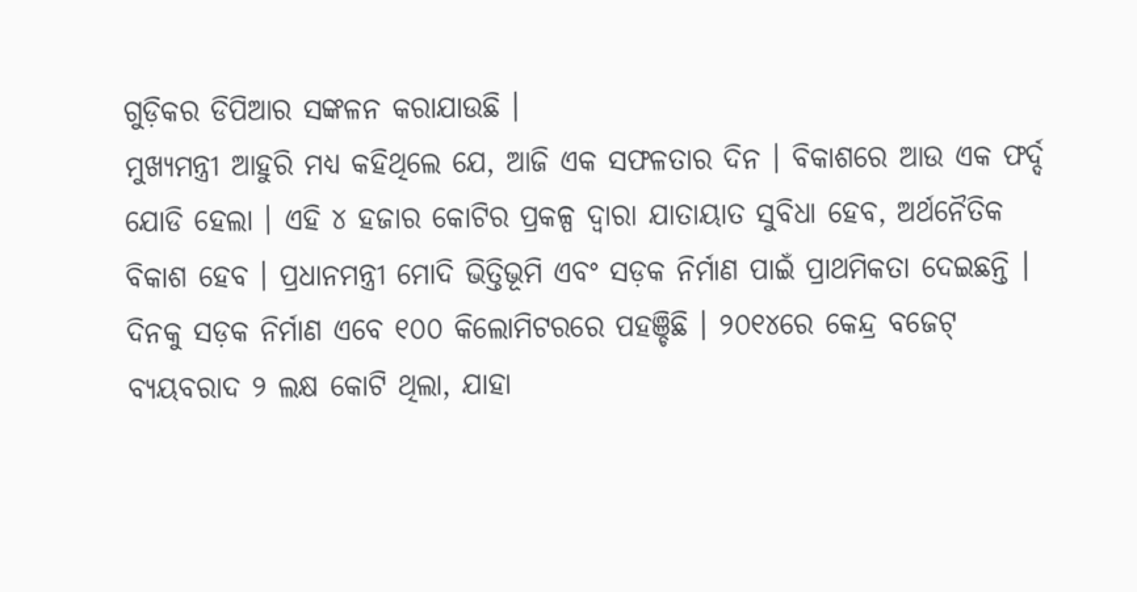ଗୁଡ଼ିକର ଡିପିଆର ସଙ୍କଳନ କରାଯାଉଛି ।
ମୁଖ୍ୟମନ୍ତ୍ରୀ ଆହୁରି ମଧ୍ୟ କହିଥିଲେ ଯେ, ଆଜି ଏକ ସଫଳତାର ଦିନ । ବିକାଶରେ ଆଉ ଏକ ଫର୍ଦ୍ଦ ଯୋଡି ହେଲା । ଏହି ୪ ହଜାର କୋଟିର ପ୍ରକଳ୍ପ ଦ୍ୱାରା ଯାତାୟାତ ସୁବିଧା ହେବ, ଅର୍ଥନୈତିକ ବିକାଶ ହେବ । ପ୍ରଧାନମନ୍ତ୍ରୀ ମୋଦି ଭିତ୍ତିଭୂମି ଏବଂ ସଡ଼କ ନିର୍ମାଣ ପାଇଁ ପ୍ରାଥମିକତା ଦେଇଛନ୍ତି । ଦିନକୁ ସଡ଼କ ନିର୍ମାଣ ଏବେ ୧୦୦ କିଲୋମିଟରରେ ପହଞ୍ଚିଛି । ୨୦୧୪ରେ କେନ୍ଦ୍ର ବଜେଟ୍ ବ୍ୟୟବରାଦ ୨ ଲକ୍ଷ କୋଟି ଥିଲା, ଯାହା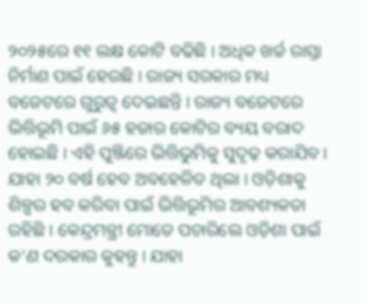୨୦୨୫ରେ ୧୧ ଲକ୍ଷ କୋଟି ବଢିଛି । ଅଧିକ ଖର୍ଚ୍ଚ ରାସ୍ତା ନିର୍ମାଣ ପାଇଁ ହେଉଛି । ରାଜ୍ୟ ସରକାର ମଧ୍ୟ ବଜେଟରେ ଗୁରୁତ୍ୱ ଦେଇଛନ୍ତି । ରାଜ୍ୟ ବଜେଟରେ ଭିତ୍ତିଭୂମି ପାଇଁ ୬୫ ହଜାର କୋଟିର ବ୍ୟୟ ବରାଦ ହୋଇଛି । ଏହି ପୁଞ୍ଜିରେ ଭିତ୍ତିଭୁମିକୁ ସୁଦୃଢ଼ କରାଯିବ । ଯାହା ୨୦ ବର୍ଷ ହେବ ଅବହେଳିତ ଥିଲା । ଓଡ଼ିଶାକୁ ଶିଳ୍ପର ହବ କରିବା ପାଇଁ ଭିତ୍ତିଭୂମିର ଆବଶ୍ୟକତା ରହିଛି । କେନ୍ଦ୍ରମନ୍ତ୍ରୀ ମୋତେ ପଚାରିଲେ ଓଡ଼ିଶା ପାଇଁ କ’ଣ ଦରକାର କୁହନ୍ତୁ । ଯାହା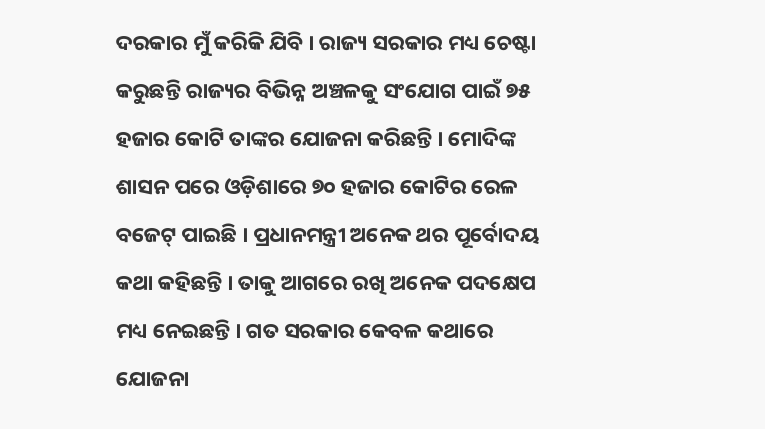ଦରକାର ମୁଁ କରିକି ଯିବି । ରାଜ୍ୟ ସରକାର ମଧ୍ୟ ଚେଷ୍ଟା କରୁଛନ୍ତି ରାଜ୍ୟର ବିଭିନ୍ନ ଅଞ୍ଚଳକୁ ସଂଯୋଗ ପାଇଁ ୭୫ ହଜାର କୋଟି ତାଙ୍କର ଯୋଜନା କରିଛନ୍ତି । ମୋଦିଙ୍କ ଶାସନ ପରେ ଓଡ଼ିଶାରେ ୭୦ ହଜାର କୋଟିର ରେଳ ବଜେଟ୍ ପାଇଛି । ପ୍ରଧାନମନ୍ତ୍ରୀ ଅନେକ ଥର ପୂର୍ବୋଦୟ କଥା କହିଛନ୍ତି । ତାକୁ ଆଗରେ ରଖି ଅନେକ ପଦକ୍ଷେପ ମଧ୍ୟ ନେଇଛନ୍ତି । ଗତ ସରକାର କେବଳ କଥାରେ ଯୋଜନା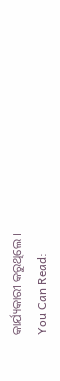କାର୍ଯ୍ୟକାରୀ କରୁଥିଲେ ।
You Can Read: